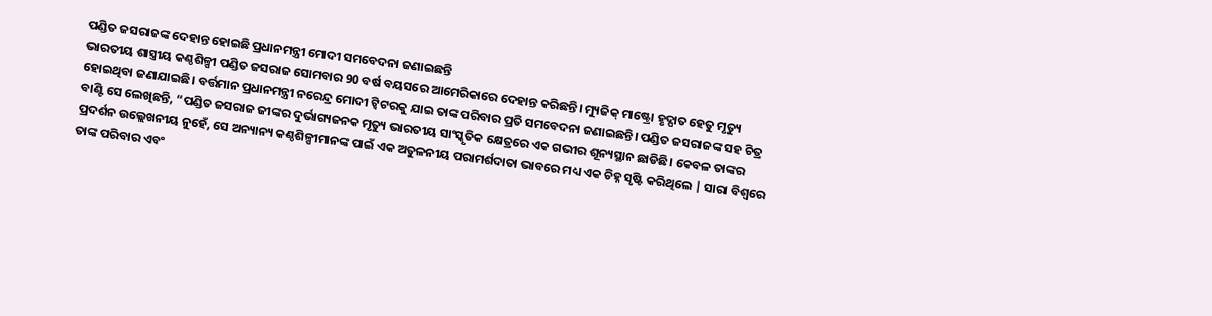ପଣ୍ଡିତ ଜସରାଜଙ୍କ ଦେହାନ୍ତ ହୋଇଛି ପ୍ରଧାନମନ୍ତ୍ରୀ ମୋଦୀ ସମବେଦନା ଜଣାଇଛନ୍ତି
ଭାରତୀୟ ଶାସ୍ତ୍ରୀୟ କଣ୍ଠଶିଳ୍ପୀ ପଣ୍ଡିତ ଜସରାଜ ସୋମବାର 90 ବର୍ଷ ବୟସରେ ଆମେରିକାରେ ଦେହାନ୍ତ କରିଛନ୍ତି। ମ୍ୟୁଜିକ୍ ମାଷ୍ଟ୍ରୋ ହୃଦ୍ଘାତ ହେତୁ ମୃତ୍ୟୁ ହୋଇଥିବା ଜଣାଯାଇଛି। ବର୍ତ୍ତମାନ ପ୍ରଧାନମନ୍ତ୍ରୀ ନରେନ୍ଦ୍ର ମୋଦୀ ଟ୍ୱିଟରକୁ ଯାଇ ତାଙ୍କ ପରିବାର ପ୍ରତି ସମବେଦନା ଜଣାଇଛନ୍ତି। ପଣ୍ଡିତ ଜସରାଜଙ୍କ ସହ ଚିତ୍ର ବାଣ୍ଟି ସେ ଲେଖିଛନ୍ତି, “ପଣ୍ଡିତ ଜସରାଜ ଜୀଙ୍କର ଦୁର୍ଭାଗ୍ୟଜନକ ମୃତ୍ୟୁ ଭାରତୀୟ ସାଂସ୍କୃତିକ କ୍ଷେତ୍ରରେ ଏକ ଗଭୀର ଶୂନ୍ୟସ୍ଥାନ ଛାଡିଛି। କେବଳ ତାଙ୍କର ପ୍ରଦର୍ଶନ ଉଲ୍ଲେଖନୀୟ ନୁହେଁ, ସେ ଅନ୍ୟାନ୍ୟ କଣ୍ଠଶିଳ୍ପୀମାନଙ୍କ ପାଇଁ ଏକ ଅତୁଳନୀୟ ପରାମର୍ଶଦାତା ଭାବରେ ମଧ୍ୟ ଏକ ଚିହ୍ନ ସୃଷ୍ଟି କରିଥିଲେ | ସାରା ବିଶ୍ୱରେ ତାଙ୍କ ପରିବାର ଏବଂ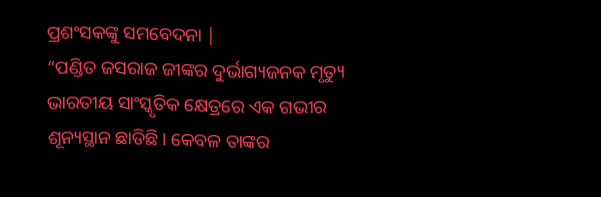ପ୍ରଶଂସକଙ୍କୁ ସମବେଦନା |
“ପଣ୍ଡିତ ଜସରାଜ ଜୀଙ୍କର ଦୁର୍ଭାଗ୍ୟଜନକ ମୃତ୍ୟୁ ଭାରତୀୟ ସାଂସ୍କୃତିକ କ୍ଷେତ୍ରରେ ଏକ ଗଭୀର ଶୂନ୍ୟସ୍ଥାନ ଛାଡିଛି। କେବଳ ତାଙ୍କର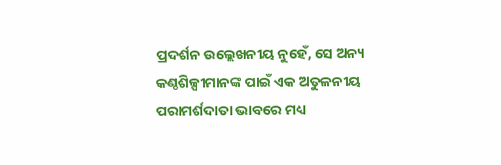ପ୍ରଦର୍ଶନ ଉଲ୍ଲେଖନୀୟ ନୁହେଁ, ସେ ଅନ୍ୟ କଣ୍ଠଶିଳ୍ପୀମାନଙ୍କ ପାଇଁ ଏକ ଅତୁଳନୀୟ ପରାମର୍ଶଦାତା ଭାବରେ ମଧ୍ୟ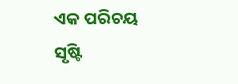ଏକ ପରିଚୟ ସୃଷ୍ଟି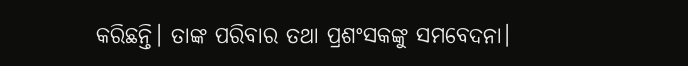କରିଛନ୍ତି। ତାଙ୍କ ପରିବାର ତଥା ପ୍ରଶଂସକଙ୍କୁ ସମବେଦନା।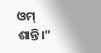ଓମ୍ ଶାନ୍ତି।”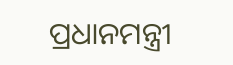ପ୍ରଧାନମନ୍ତ୍ରୀ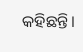କହିଛନ୍ତି।